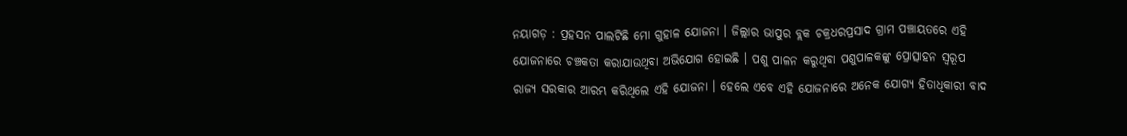ନୟାଗଡ଼ : ପ୍ରହସନ ପାଲଟିଛି ମୋ ଗୁହାଳ ଯୋଜନା । ଜିଲ୍ଲାର ଭାପୁର ବ୍ଲକ ଚକ୍ରଧରପ୍ରସାଦ ଗ୍ରାମ ପଞ୍ଚାୟତରେ ଏହି ଯୋଜନାରେ ଚଞ୍ଚକତା କରାଯାଉଥିବା ଅଭିଯୋଗ ହୋଇଛି । ପଶୁ ପାଳନ କରୁଥିବା ପଶୁପାଳକଙ୍କୁ ପ୍ରୋତ୍ସାହନ ସ୍ୱରୂପ ରାଜ୍ୟ ସରକାର ଆରମ୍ଭ କରିଥିଲେ ଏହି ଯୋଜନା । ହେଲେ ଏବେ ଏହି ଯୋଜନାରେ ଅନେକ ଯୋଗ୍ୟ ହିତାଧିକାରୀ ବାଦ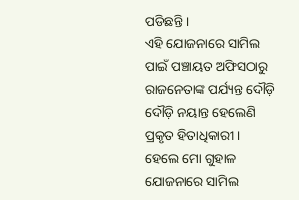ପଡିଛନ୍ତି ।
ଏହି ଯୋଜନାରେ ସାମିଲ ପାଇଁ ପଞ୍ଚାୟତ ଅଫିସଠାରୁ ରାଜନେତାଙ୍କ ପର୍ଯ୍ୟନ୍ତ ଦୌଡ଼ି ଦୌଡ଼ି ନୟାନ୍ତ ହେଲେଣି ପ୍ରକୃତ ହିତାଧିକାରୀ । ହେଲେ ମୋ ଗୁହାଳ ଯୋଜନାରେ ସାମିଲ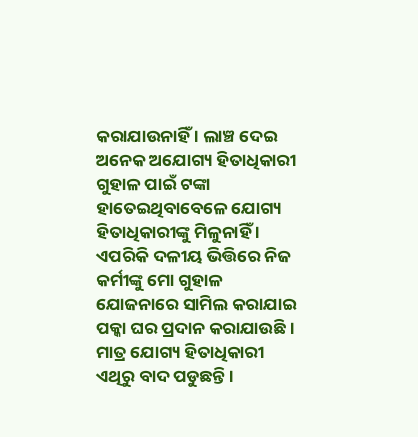କରାଯାଉନାହିଁ । ଲାଞ୍ଚ ଦେଇ ଅନେକ ଅଯୋଗ୍ୟ ହିତାଧିକାରୀ ଗୁହାଳ ପାଇଁ ଟଙ୍କା ହାତେଇଥିବାବେଳେ ଯୋଗ୍ୟ ହିତାଧିକାରୀଙ୍କୁ ମିଳୁନାହିଁ ।
ଏପରିକି ଦଳୀୟ ଭିତ୍ତିରେ ନିଜ କର୍ମୀଙ୍କୁ ମୋ ଗୁହାଳ ଯୋଜନାରେ ସାମିଲ କରାଯାଇ ପକ୍କା ଘର ପ୍ରଦାନ କରାଯାଉଛି । ମାତ୍ର ଯୋଗ୍ୟ ହିତାଧିକାରୀ ଏଥିରୁ ବାଦ ପଡୁଛନ୍ତି ।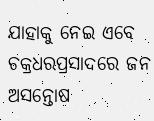ଯାହାକୁ ନେଇ ଏବେ ଚକ୍ରଧରପ୍ରସାଦରେ ଜନ ଅସନ୍ତୋଷ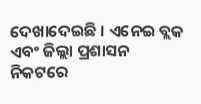ଦେଖାଦେଇଛି । ଏନେଇ ବ୍ଲକ ଏବଂ ଜିଲ୍ଲା ପ୍ରଶାସନ ନିକଟରେ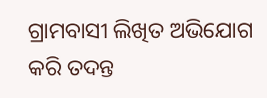ଗ୍ରାମବାସୀ ଲିଖିତ ଅଭିଯୋଗ କରି ତଦନ୍ତ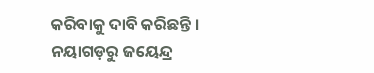କରିବାକୁ ଦାବି କରିଛନ୍ତି ।
ନୟାଗଡ଼ରୁ ଜୟେନ୍ଦ୍ର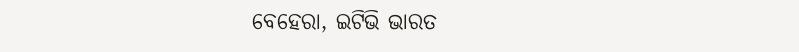ବେହେରା, ଇଟିଭି ଭାରତ